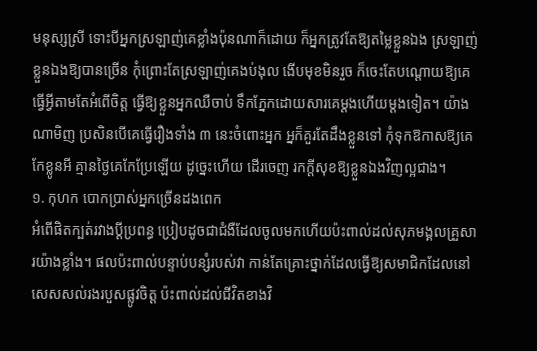មនុស្សស្រី ទោះបីអ្នកស្រឡាញ់គេខ្លាំងប៉ុនណាក៏ដោយ ក៏អ្នកត្រូវតែឱ្យតម្លៃខ្លួនឯង ស្រឡាញ់ខ្លួនឯងឱ្យបានច្រើន កុំព្រោះតែស្រឡាញ់គេងប់ងុល ងើបមុខមិនរួច ក៏ចេះតែបណ្ដោយឱ្យគេធ្វើអ្វីតាមតែអំពើចិត្ត ធ្វើឱ្យខ្លួនអ្នកឈឺចាប់ ទឹកភ្នែកដោយសារគេម្ដងហើយម្ដងទៀត។ យ៉ាងណាមិញ ប្រសិនបើគេធ្វើរឿងទាំង ៣ នេះចំពោះអ្នក អ្នក៏គួរតែដឹងខ្លួនទៅ កុំទុកឱកាសឱ្យគេកែខ្លូនអី គ្មានថ្ងៃគេកែប្រែឡើយ ដូច្នេះហើយ ដើរចេញ រកក្ដីសុខឱ្យខ្លួនឯងវិញល្អជាង។
១. កុហក បោកប្រាស់អ្នកច្រើនដងពេក
អំពើផិតក្បត់រវាងប្តីប្រពន្ធ ប្រៀបដូចជាជំងឺដែលចូលមកហើយប៉ះពាល់ដល់សុភមង្គលគ្រួសារយ៉ាងខ្លាំង។ ផលប៉ះពាល់បន្ទាប់បន្សំរបស់វា កាន់តែគ្រោះថ្នាក់ដែលធ្វើឱ្យសមាជិកដែលនៅសេសសល់រងរបួសផ្លូវចិត្ត ប៉ះពាល់ដល់ជីវិតខាងវិ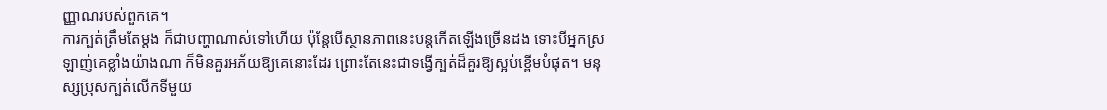ញ្ញាណរបស់ពួកគេ។
ការក្បត់ត្រឹមតែម្ដង ក៏ជាបញ្ហាណាស់ទៅហើយ ប៉ុន្តែបើស្ថានភាពនេះបន្តកើតឡើងច្រើនដង ទោះបីអ្នកស្រឡាញ់គេខ្លាំងយ៉ាងណា ក៏មិនគួរអភ័យឱ្យគេនោះដែរ ព្រោះតែនេះជាទង្វើក្បត់ដ៏គួរឱ្យស្អប់ខ្ពើមបំផុត។ មនុស្សប្រុសក្បត់លើកទីមួយ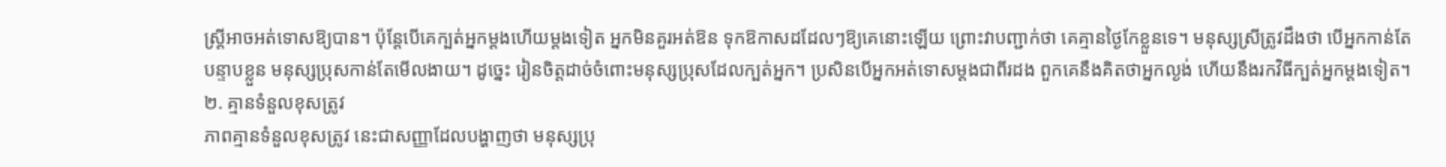ស្ត្រីអាចអត់ទោសឱ្យបាន។ ប៉ុន្តែបើគេក្បត់អ្នកម្តងហើយម្តងទៀត អ្នកមិនគួរអត់ឱន ទុកឱកាសដដែលៗឱ្យគេនោះឡើយ ព្រោះវាបញ្ជាក់ថា គេគ្មានថ្ងៃកែខ្លួនទេ។ មនុស្សស្រីត្រូវដឹងថា បើអ្នកកាន់តែបន្ទាបខ្លួន មនុស្សប្រុសកាន់តែមើលងាយ។ ដូច្នេះ រៀនចិត្តដាច់ចំពោះមនុស្សប្រុសដែលក្បត់អ្នក។ ប្រសិនបើអ្នកអត់ទោសម្ដងជាពីរដង ពួកគេនឹងគិតថាអ្នកល្ងង់ ហើយនឹងរកវិធីក្បត់អ្នកម្តងទៀត។
២. គ្មានទំនួលខុសត្រូវ
ភាពគ្មានទំនួលខុសត្រូវ នេះជាសញ្ញាដែលបង្ហាញថា មនុស្សប្រុ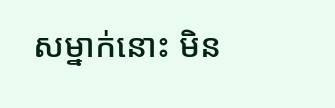សម្នាក់នោះ មិន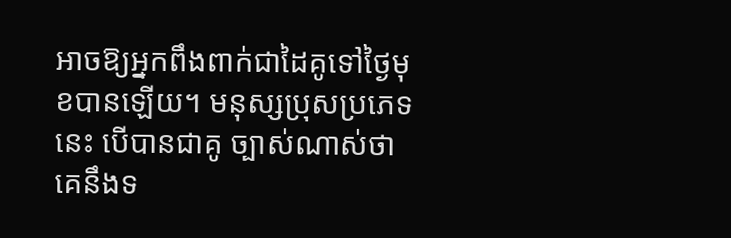អាចឱ្យអ្នកពឹងពាក់ជាដៃគូទៅថ្ងៃមុខបានឡើយ។ មនុស្សប្រុសប្រភេទនេះ បើបានជាគូ ច្បាស់ណាស់ថា គេនឹងទ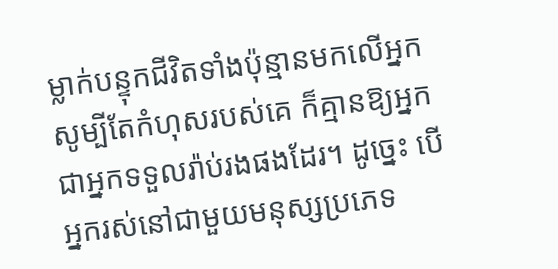ម្លាក់បន្ទុកជីវិតទាំងប៉ុន្មានមកលើអ្នក សូម្បីតែកំហុសរបស់គេ ក៏គ្មានឱ្យអ្នកជាអ្នកទទួលរ៉ាប់រងផងដែរ។ ដូច្នេះ បើអ្នករស់នៅជាមួយមនុស្សប្រភេទ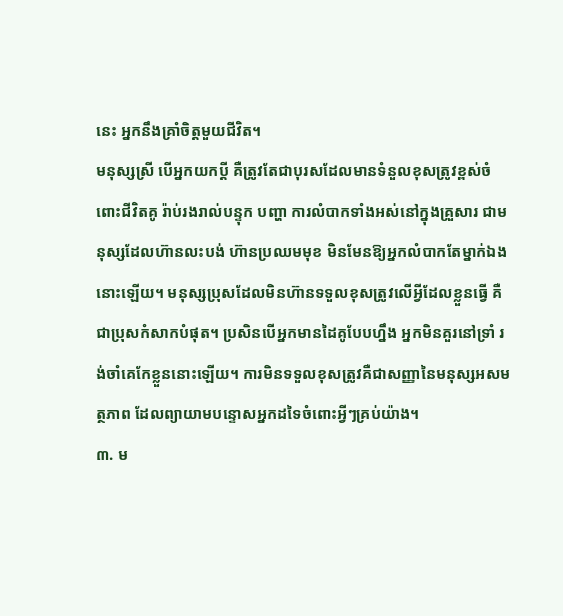នេះ អ្នកនឹងគ្រាំចិត្តមួយជីវិត។
មនុស្សស្រី បើអ្នកយកប្ដី គឺត្រូវតែជាបុរសដែលមានទំនួលខុសត្រូវខ្ពស់ចំពោះជីវិតគូ រ៉ាប់រងរាល់បន្ទុក បញ្ហា ការលំបាកទាំងអស់នៅក្នុងគ្រួសារ ជាមនុស្សដែលហ៊ានលះបង់ ហ៊ានប្រឈមមុខ មិនមែនឱ្យអ្នកលំបាកតែម្នាក់ឯងនោះឡើយ។ មនុស្សប្រុសដែលមិនហ៊ានទទួលខុសត្រូវលើអ្វីដែលខ្លួនធ្វើ គឺជាប្រុសកំសាកបំផុត។ ប្រសិនបើអ្នកមានដៃគូបែបហ្នឹង អ្នកមិនគួរនៅទ្រាំ រង់ចាំគេកែខ្លួននោះឡើយ។ ការមិនទទួលខុសត្រូវគឺជាសញ្ញានៃមនុស្សអសមត្ថភាព ដែលព្យាយាមបន្ទោសអ្នកដទៃចំពោះអ្វីៗគ្រប់យ៉ាង។
៣. ម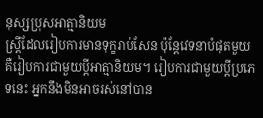នុស្សប្រុសអាត្មានិយម
ស្ត្រីដែលរៀបការមានទុក្ខរាប់សែន ប៉ុន្តែវេទនាបំផុតមួយគឺរៀបការជាមួយប្តីអាត្មានិយម។ រៀបការជាមួយប្ដីប្រភេទនេះ អ្នកនឹងមិនអាចរស់នៅបាន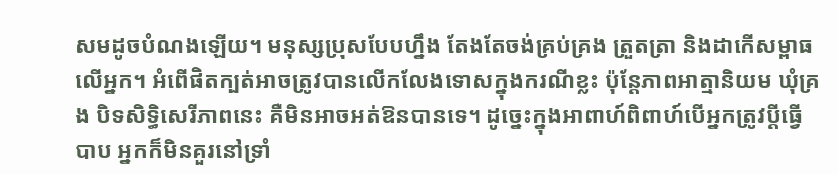សមដូចបំណងឡើយ។ មនុស្សប្រុសបែបហ្នឹង តែងតែចង់គ្រប់គ្រង ត្រួតត្រា និងដាកើសម្ពាធលើអ្នក។ អំពើផិតក្បត់អាចត្រូវបានលើកលែងទោសក្នុងករណីខ្លះ ប៉ុន្តែភាពអាត្មានិយម ឃុំគ្រង បិទសិទ្ធិសេរីភាពនេះ គឺមិនអាចអត់ឱនបានទេ។ ដូច្នេះក្នុងអាពាហ៍ពិពាហ៍បើអ្នកត្រូវប្តីធ្វើបាប អ្នកក៏មិនគួរនៅទ្រាំ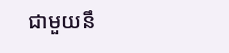ជាមួយនឹ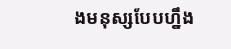ងមនុស្សបែបហ្នឹង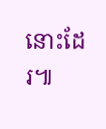នោះដែរ៕